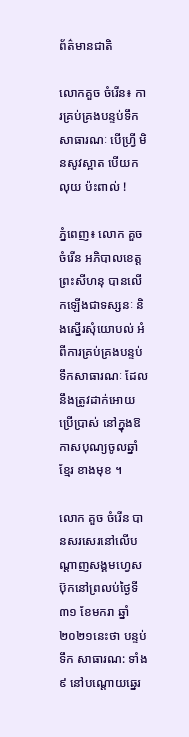ព័ត៌មានជាតិ

លោកគួច ចំរើន៖ ការគ្រប់គ្រងបន្ទប់ទឹក សាធារណៈ បេីហ្វ្រី មិនសូវស្អាត បេីយកលុយ ប៉ះពាល់ !

ភ្នំពេញ៖ លោក គួច ចំរើន អភិបាលខេត្តព្រះសីហនុ បានលើកឡើងជាទស្សនៈ និងស្នើរសុំយោបល់ អំពីការគ្រប់គ្រងបន្ទប់ទឹកសាធារណៈ ដែលនឹងត្រូវដាក់អោយប្រើប្រាស់ នៅក្នុងឱកាសបុណ្យចូលឆ្នាំខ្មែរ ខាងមុខ ។

លោក គួច ចំរើន បានសរសេរនៅលើបណ្ដាញសង្គមហ្វេសប៊ុកនៅព្រលប់ថ្ងៃទី៣១ ខែមករា ឆ្នាំ២០២១នេះថា បន្ទប់ទឹក សាធារណ: ទាំង៩ នៅបណ្ដោយឆ្នេរ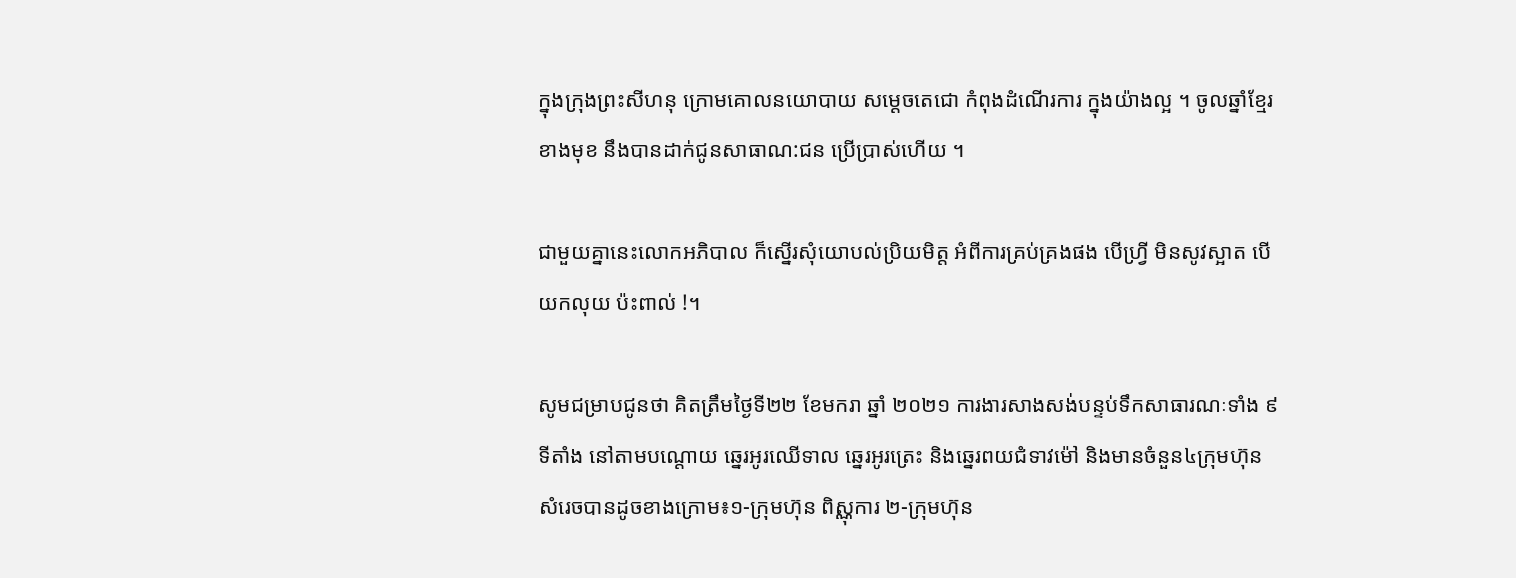ក្នុងក្រុងព្រះសីហនុ ក្រោមគោលនយោបាយ សម្ដេចតេជោ កំពុងដំណេីរការ ក្នុងយ៉ាងល្អ ។ ចូលឆ្នាំខ្មែរ ខាងមុខ នឹងបានដាក់ជូនសាធាណ:ជន ប្រេីប្រាស់ហេីយ ។

ជាមួយគ្នានេះលោកអភិបាល ក៏ស្នើរសុំយោបល់ប្រិយមិត្ត អំពីការគ្រប់គ្រងផង បេីហ្វ្រី មិនសូវស្អាត បេីយកលុយ ប៉ះពាល់ !។

សូមជម្រាបជូនថា គិតត្រឹមថ្ងៃទី២២ ខែមករា ឆ្នាំ ២០២១ ការងារសាងសង់បន្ទប់ទឹកសាធារណៈទាំង ៩ទីតាំង នៅតាមបណ្តោយ ឆ្នេរអូរឈើទាល ឆ្នេរអូរត្រេះ និងឆ្នេរពយជំទាវម៉ៅ និងមានចំនួន៤ក្រុមហ៊ុន សំរេចបានដូចខាងក្រោម៖១-ក្រុមហ៊ុន ពិស្ណុការ ២-ក្រុមហ៊ុន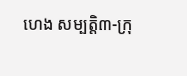ហេង សម្បត្តិ៣-ក្រុ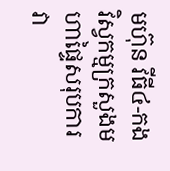មហ៊ុន វីធី៤-កងវិស្វកម្មក្រសួងមហាផ្ទៃសរុបការវា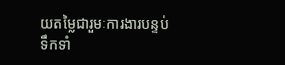យតម្លៃជារួមៈការងារបន្ទប់ទឹកទាំ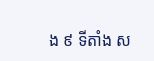ង ៩ ទីតាំង ស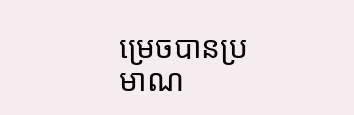ម្រេចបានប្រមាណ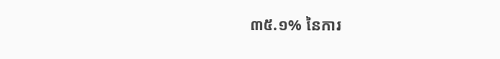៣៥.១% នៃការ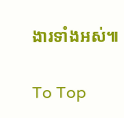ងារទាំងអស់៕

To Top